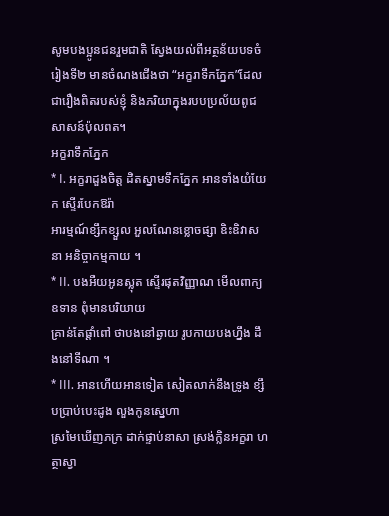សូមបងប្អូនជនរួមជាតិ ស្វែងយល់ពីអត្ថន័យបទចំរៀងទី២ មានចំណងជើងថា “អក្ខរាទឹកភ្នែក”ដែលជារឿងពិតរបស់ខ្ញុំ និងភរិយាក្នុងរបបប្រល័យពូជសាសន៍ប៉ុលពត។
អក្ខរាទឹកភ្នែក
* I. អក្ខរាដួងចិត្ត ដិតស្នាមទឹកភ្នែក អានទាំងយំយែក ស្ទើរបែកឱរ៉ា
អារម្មណ៍ខ្សឹកខ្សួល អួលណែនខ្លោចផ្សា ឧិះឧិវាសនា អនិច្ចាកម្មកាយ ។
* II. បងអឺយអូនស្លុត ស្ទើរផុតវិញ្ញាណ មើលពាក្យឧទាន ពុំមានបរិយាយ
គ្រាន់តែផ្តាំពៅ ថាបងនៅឆ្ងាយ រូបកាយបងហ្នឹង ដឹងនៅទីណា ។
* III. អានហើយអានទៀត សៀតលាក់នឹងទ្រូង ខ្សឹបប្រាប់បេះដូង លួងកូនស្នេហា
ស្រមៃឃើញភក្រ ដាក់ផ្ទាប់នាសា ស្រង់ក្លិនអក្ខរា ហត្ថាស្វា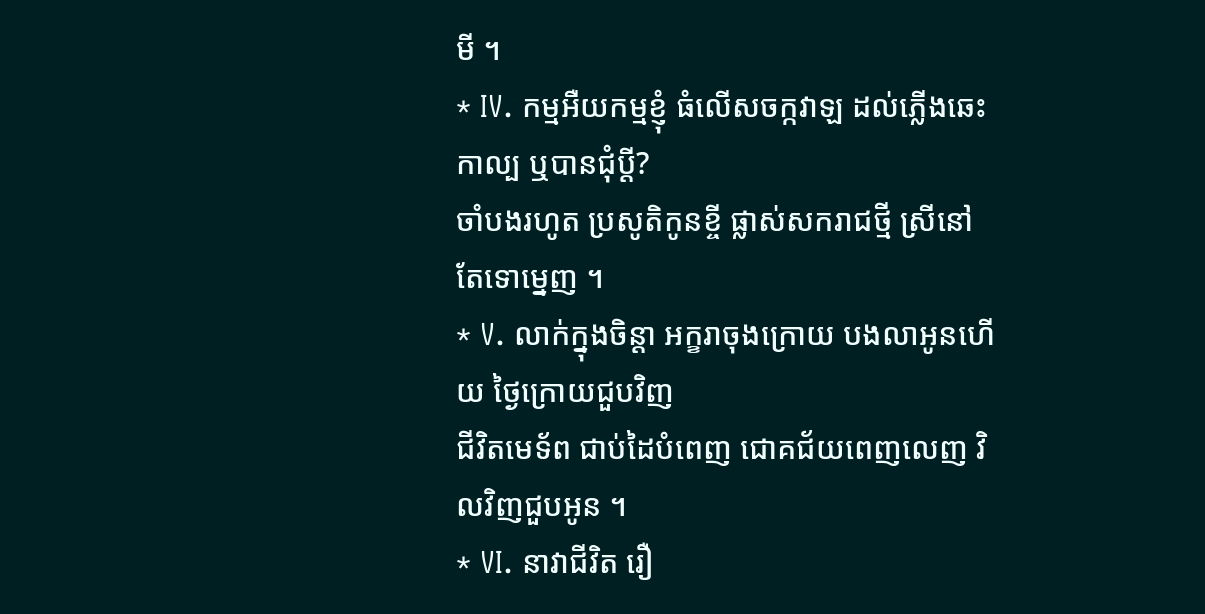មី ។
* IV. កម្មអឺយកម្មខ្ញុំ ធំលើសចក្កវាឡ ដល់ភ្លើងឆេះកាល្ប ឬបានជុំប្តី?
ចាំបងរហូត ប្រសូតិកូនខ្ចី ផ្លាស់សករាជថ្មី ស្រីនៅតែទោម្នេញ ។
* V. លាក់ក្នុងចិន្តា អក្ខរាចុងក្រោយ បងលាអូនហើយ ថ្ងៃក្រោយជួបវិញ
ជីវិតមេទ័ព ជាប់ដៃបំពេញ ជោគជ័យពេញលេញ វិលវិញជួបអូន ។
* VI. នាវាជីវិត រឿ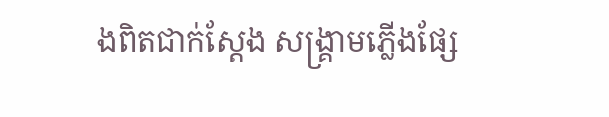ងពិតជាក់ស្តែង សង្រ្គាមភ្លើងផ្សែ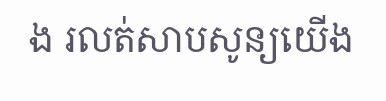ង រលត់សាបសូន្យយើង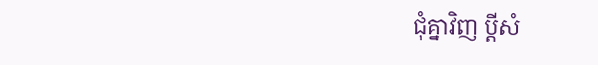ជុំគ្នាវិញ ប្តីសំ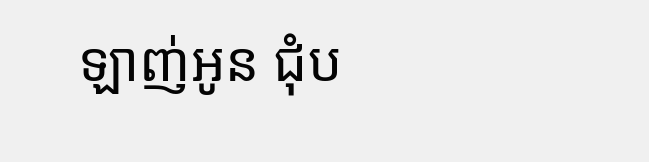ឡាញ់អូន ជុំប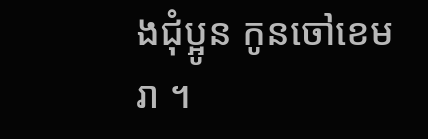ងជុំប្អូន កូនចៅខេមរា ។